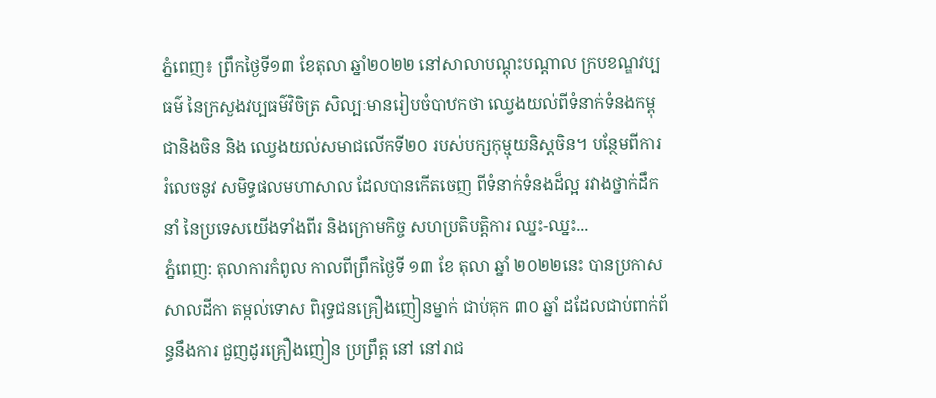ភ្នំពេញ៖ ព្រឹកថ្ងៃទី១៣ ខែតុលា ឆ្នាំ២០២២ នៅសាលាបណ្តុះបណ្តាល ក្របខណ្ឌវប្បធម៌ នៃក្រសួងវប្បធម៌វិចិត្រ សិល្បៈមានរៀបចំបាឋកថា ឈ្វេងយល់ពីទំនាក់ទំនងកម្ពុជានិងចិន និង ឈ្វេងយល់សមាជលើកទី២០ របស់បក្សកុម្មុយនិស្តចិន។ បន្ថែមពីការ រំលេចនូវ សមិទ្ធផលមហាសាល ដែលបានកើតចេញ ពីទំនាក់ទំនងដ៏ល្អ រវាងថ្នាក់ដឹកនាំ នៃប្រទេសយើងទាំងពីរ និងក្រោមកិច្ច សហប្រតិបត្តិការ ឈ្នះ-ឈ្នះ...
ភ្នំពេញ: តុលាការកំពូល កាលពីព្រឹកថ្ងៃទី ១៣ ខែ តុលា ឆ្នាំ ២០២២នេះ បានប្រកាសសាលដីកា តម្កល់ទោស ពិរុទ្ធជនគ្រឿងញៀនម្នាក់ ជាប់គុក ៣០ ឆ្នាំ ដដែលជាប់ពាក់ព័ន្ធនឹងការ ជួញដូរគ្រឿងញៀន ប្រព្រឹត្ត នៅ នៅរាជ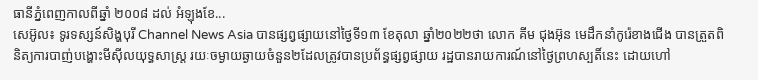ធានីភំ្នពេញកាលពីឆ្នាំ ២០០៨ ដល់ អំឡុងខែ...
សេអ៊ូល៖ ទូរទស្សន៍សិង្ហបុរី Channel News Asia បានផ្សព្វផ្សាយនៅថ្ងៃទី១៣ ខែតុលា ឆ្នាំ២០២២ថា លោក គីម ជុងអ៊ុន មេដឹកនាំកូរ៉េខាងជើង បានត្រួតពិនិត្យការបាញ់បង្ហោះមីស៊ីលយុទ្ធសាស្ត្រ រយៈចម្ងាយឆ្ងាយចំនួន២ដែលត្រូវបានប្រព័ន្ធផ្សព្វផ្សាយ រដ្ឋបានរាយការណ៍នៅថ្ងៃព្រហស្បតិ៍នេះ ដោយហៅ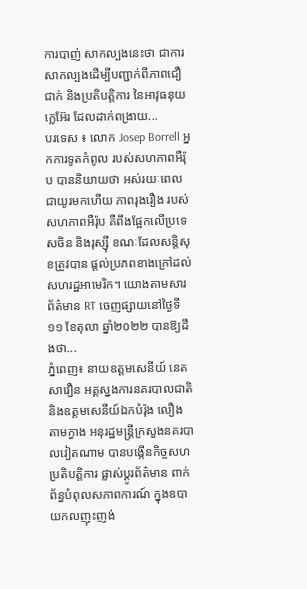ការបាញ់ សាកល្បងនេះថា ជាការសាកល្បងដើម្បីបញ្ជាក់ពីភាពជឿជាក់ និងប្រតិបត្តិការ នៃអាវុធនុយក្លេអ៊ែរ ដែលដាក់ពង្រាយ...
បរទេស ៖ លោក Josep Borrell អ្នកការទូតកំពូល របស់សហភាពអឺរ៉ុប បាននិយាយថា អស់រយៈពេលជាយូរមកហើយ ភាពរុងរឿង របស់សហភាពអឺរ៉ុប គឺពឹងផ្អែកលើប្រទេសចិន និងរុស្ស៊ី ខណៈដែលសន្តិសុខត្រូវបាន ផ្តល់ប្រភពខាងក្រៅដល់សហរដ្ឋអាមេរិក។ យោងតាមសារ ព័ត៌មាន RT ចេញផ្សាយនៅថ្ងៃទី១១ ខែតុលា ឆ្នាំ២០២២ បានឱ្យដឹងថា...
ភ្នំពេញ៖ នាយឧត្តមសេនីយ៍ នេត សាវឿន អគ្គស្នងការនគរបាលជាតិ និងឧត្តមសេនីយ៍ឯកបំរ៉ុង លឿង តាមក្វាង អនុរដ្ឋមន្រ្តីក្រសួងនគរបាលវៀតណាម បានបង្កើនកិច្ចសហប្រតិបត្តិការ ផ្លាស់ប្តូរព័ត៌មាន ពាក់ព័ន្ធបំពុលសភាពការណ៍ ក្នុងឧបាយកលញុះញង់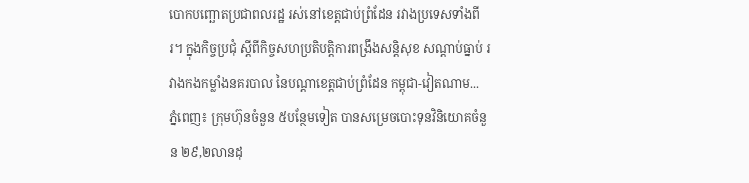បោកបញ្ឆោតប្រជាពលរដ្ឋ រស់នៅខេត្តជាប់ព្រំដែន រវាងប្រទេសទាំងពីរ។ ក្នុងកិច្ចប្រជុំ ស្តីពីកិច្ចសហប្រតិបត្តិការពង្រឹងសន្តិសុខ សណ្តាប់ធ្នាប់ រវាងកងកម្លាំងនគរបាល នៃបណ្តាខេត្តជាប់ព្រំដែន កម្ពុជា-វៀតណាម...
ភ្នំពេញ៖ ក្រុមហ៊ុនចំនួន ៥បន្ថែមទៀត បានសម្រេចបោះទុនវិនិយោគចំនួន ២៩,២លានដុ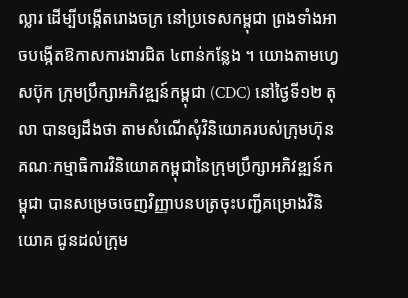ល្លារ ដើម្បីបង្កើតរោងចក្រ នៅប្រទេសកម្ពុជា ព្រងទាំងអាចបង្កើតឱកាសការងារជិត ៤ពាន់កន្លែង ។ យោងតាមហ្វេសប៊ុក ក្រុមប្រឹក្សាអភិវឌ្ឍន៍កម្ពុជា (CDC) នៅថ្ងៃទី១២ តុលា បានឲ្យដឹងថា តាមសំណើសុំវិនិយោគរបស់ក្រុមហ៊ុន គណៈកម្មាធិការវិនិយោគកម្ពុជានៃក្រុមប្រឹក្សាអភិវឌ្ឍន៍កម្ពុជា បានសម្រេចចេញវិញ្ញាបនបត្រចុះបញ្ជីគម្រោងវិនិយោគ ជូនដល់ក្រុម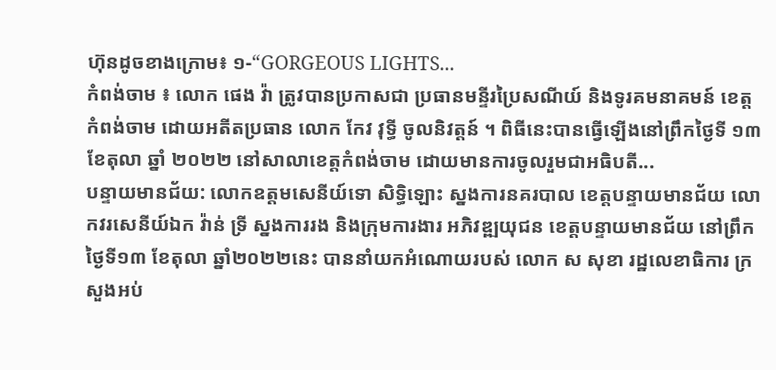ហ៊ុនដូចខាងក្រោម៖ ១-“GORGEOUS LIGHTS...
កំពង់ចាម ៖ លោក ផេង វ៉ា ត្រូវបានប្រកាសជា ប្រធានមន្ទីរប្រៃសណីយ៍ និងទូរគមនាគមន៍ ខេត្តកំពង់ចាម ដោយអតីតប្រធាន លោក កែវ វុទ្ធី ចូលនិវត្តន៍ ។ ពិធីនេះបានធ្វើឡើងនៅព្រឹកថ្ងៃទី ១៣ ខែតុលា ឆ្នាំ ២០២២ នៅសាលាខេត្តកំពង់ចាម ដោយមានការចូលរួមជាអធិបតី...
បន្ទាយមានជ័យ: លោកឧត្តមសេនីយ៍ទោ សិទ្ធិឡោះ ស្នងការនគរបាល ខេត្តបន្ទាយមានជ័យ លោកវរសេនីយ៍ឯក វ៉ាន់ ទ្រី ស្នងការរង និងក្រុមការងារ អភិវឌ្ឍយុជន ខេត្តបន្ទាយមានជ័យ នៅព្រឹកថ្ងៃទី១៣ ខែតុលា ឆ្នាំ២០២២នេះ បាននាំយកអំណោយរបស់ លោក ស សុខា រដ្ឋលេខាធិការ ក្រសួងអប់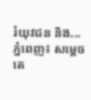រំយុវជន និង...
ភ្នំពេញ៖ សម្ដេចតេ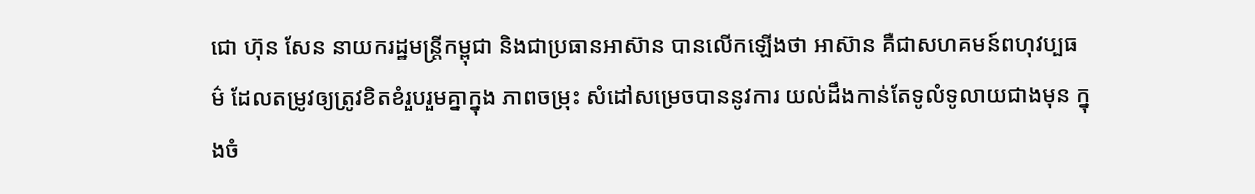ជោ ហ៊ុន សែន នាយករដ្ឋមន្ត្រីកម្ពុជា និងជាប្រធានអាស៊ាន បានលើកឡើងថា អាស៊ាន គឺជាសហគមន៍ពហុវប្បធម៌ ដែលតម្រូវឲ្យត្រូវខិតខំរួបរួមគ្នាក្នុង ភាពចម្រុះ សំដៅសម្រេចបាននូវការ យល់ដឹងកាន់តែទូលំទូលាយជាងមុន ក្នុងចំ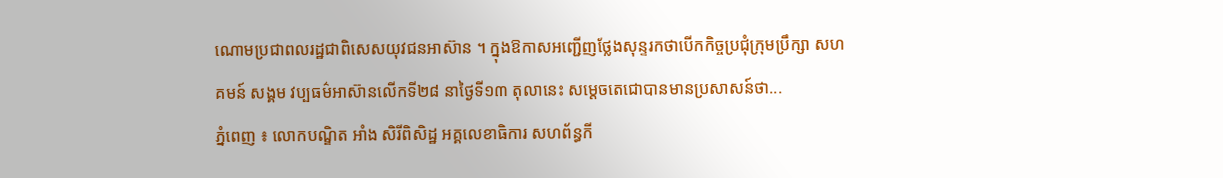ណោមប្រជាពលរដ្ឋជាពិសេសយុវជនអាស៊ាន ។ ក្នុងឱកាសអញ្ជើញថ្លែងសុន្ទរកថាបើកកិច្ចប្រជុំក្រុមប្រឹក្សា សហគមន៍ សង្គម វប្បធម៌អាស៊ានលើកទី២៨ នាថ្ងៃទី១៣ តុលានេះ សម្តេចតេជោបានមានប្រសាសន៍ថា...
ភ្នំពេញ ៖ លោកបណ្ឌិត អាំង សិរីពិសិដ្ឋ អគ្គលេខាធិការ សហព័ន្ធកី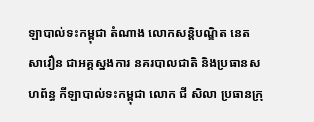ឡាបាល់ទះកម្ពុជា តំណាង លោកសន្តិបណ្ឌិត នេត សាវឿន ជាអគ្គស្នងការ នគរបាលជាតិ និងប្រធានសហព័ន្ធ កីឡាបាល់ទះកម្ពុជា លោក ជី សិលា ប្រធានក្រុ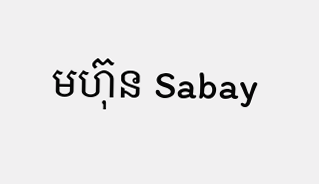មហ៊ុន Sabay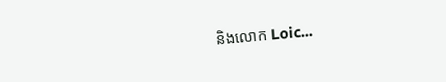និងលោក Loic...